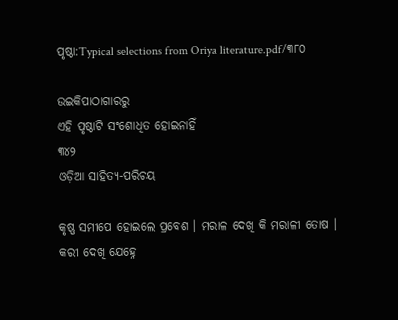ପୃଷ୍ଠା:Typical selections from Oriya literature.pdf/୩୮୦

ଉଇକିପାଠାଗାର‌ରୁ
ଏହି ପୃଷ୍ଠାଟି ସଂଶୋଧିତ ହୋଇନାହିଁ
୩୪୨
ଓଡ଼ିଆ ସାହିତ୍ୟ-ପରିଚୟ

କୃଷ୍ଣ ସମୀପେ ହୋଇଲେ ପ୍ରବେଶ । ମରାଳ ଦେଖି କି ମରାଳୀ ତୋଷ ।
କରୀ ଦେଖି ଯେହ୍ନେ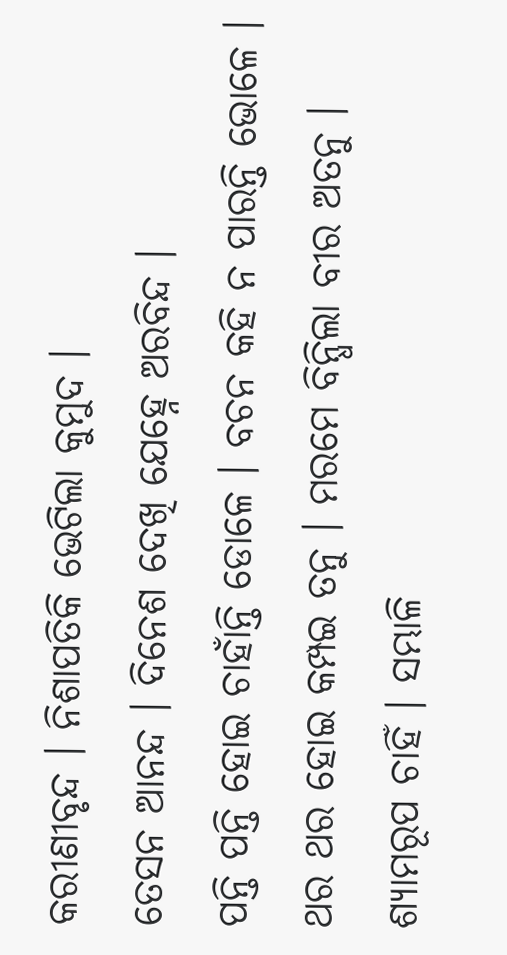କରୀଣୀବୃନ୍ଦ । ନିଶାପତିକି ଭେଟିଲା କୁମୁଦ ।
ତେସନ ଆନନ୍ଦ । ଦିନେଶ ଦେଖି ଯେହ୍ନେ ଅରବିନ୍ଦ ।
ପନ୍ତି ପନ୍ତି ହୋଇ ଚାହାଁନ୍ତି ଡୋଳେ । ବଚନ କହି ନ ପାରନ୍ତି ଭୋଳେ ।
ଥର ଥର ହୋଇ କମ୍ପଇ ତନୁ । ମରମେ ବିନ୍ଧିଲା ବୀର ଅତନୁ ।
ଶ୍ୟାମରୂପ ଚାହିଁ । ସମ୍ଭାଳି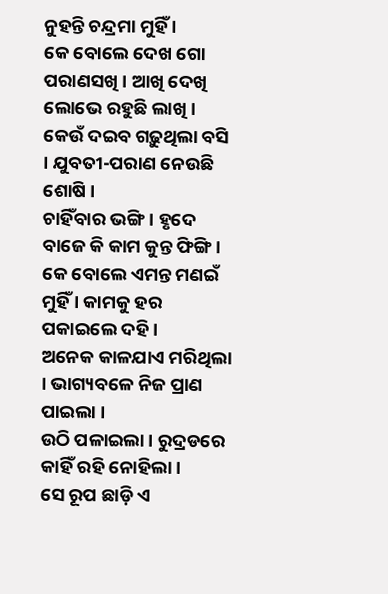ନୁହନ୍ତି ଚନ୍ଦ୍ରମା ମୁହିଁ ।
କେ ବୋଲେ ଦେଖ ଗୋ ପରାଣସଖି । ଆଖି ଦେଖି ଲୋଭେ ରହୁଛି ଲାଖି ।
କେଉଁ ଦଇବ ଗଢ଼ୁଥିଲା ବସି । ଯୁବତୀ-ପରାଣ ନେଉଛି ଶୋଷି ।
ଚାହିଁବାର ଭଙ୍ଗି । ହୃଦେ ବାଜେ କି କାମ କୁନ୍ତ ଫିଙ୍ଗି ।
କେ ବୋଲେ ଏମନ୍ତ ମଣଇଁ ମୁହିଁ । କାମକୁ ହର ପକାଇଲେ ଦହି ।
ଅନେକ କାଳଯାଏ ମରିଥିଲା । ଭାଗ୍ୟବଳେ ନିଜ ପ୍ରାଣ ପାଇଲା ।
ଉଠି ପଳାଇଲା । ରୁଦ୍ରଡରେ କାହିଁ ରହି ନୋହିଲା ।
ସେ ରୂପ ଛାଡ଼ି ଏ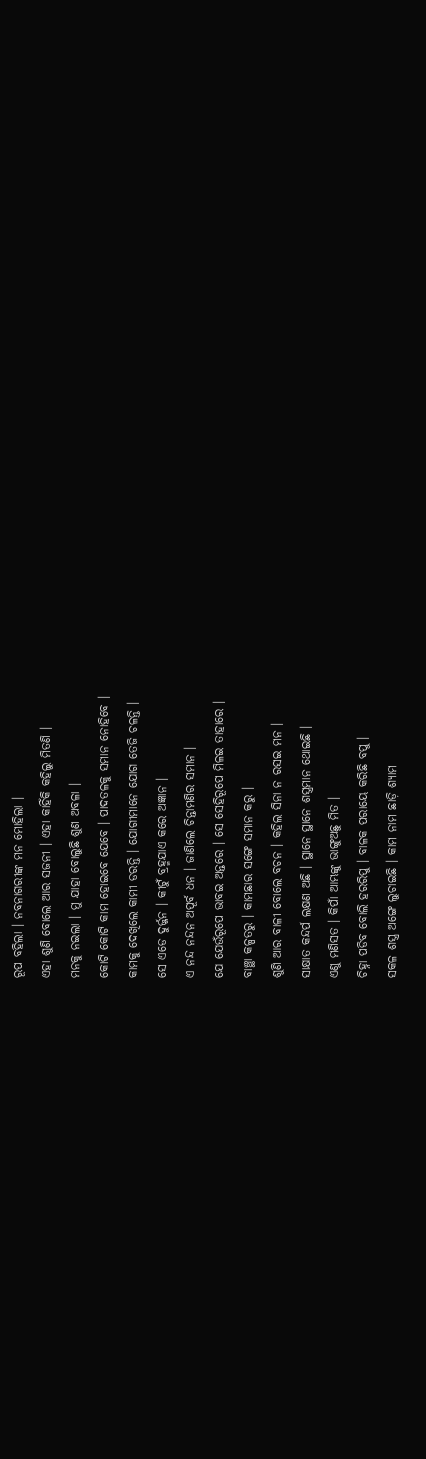ରୂପ ବହିଲା । ନବନାଗରୀଙ୍କ ମନ ମୋହିଲା ।
ଏହା ଶୁଣି ବୋଲେ ଆର ସଜନୀ । ଏହା କାହିଁକି କହିଲୁ ମିତଣି ।
ମନକୁ ନଇଲା । ମୁ ଯାହା ବୋଲୁଛି ଶୁଣ ଅବଳା ।
କୋଟି କୋଟି କାମ ହୋଇବେ ଯେବେ । ପାଦତଳକୁ ସମାନ ନୋହିବେ ।
କାମକୁ ଦେଖିଲେ କାମୀ ଡରନ୍ତି । ଯୋଗୀମାନେ ଯୋଗ ତେଜି ଚଳନ୍ତି ।
ସେ ଏଡେ ଦୁର୍ଜ୍ଜନ । କୀଟୁଁ ବ୍ରହ୍ମଯାଏ କରେ ଅଜ୍ଞାନ ।
ଏ ନନ୍ଦ ନନ୍ଦନ ଅପୂର୍ବ ଧନ । ଜାଣିଲେ ଚିନ୍ତାମଣିର ସମାନ ।
ଯେ ଯେଉଁରୂପେ ଭାବଇ ଅନ୍ତରେ । ସେ ସେହିରୂପେ ମିଳଇ ତାହାରେ ।
ବାଞ୍ଛା କଳ୍ପତରୁ । କାମଛାର ସଙ୍ଗେ ସମାନ କରୁ ।
ଶୁଣି ଆର ବାଳୀ ବୋଲେ ବଚନ । କହିଲ ସିନା ନ ରସଇ ମନ ।
ସାକ୍ଷାତ କନ୍ଦର୍ପ ଲକ୍ଷଣ ଅଛି । ସ୍ଥାନେ ସ୍ଥାନେ ଶସ୍ତ୍ରମାନ ଥୋଇଛି ।
ଏଣୁ ମଣିସତ । କିପାଁ ଆମ୍ଭଙ୍କୁ ଭାଙ୍ଗୁଅଛୁ ମିତ ।
ଚିହ୍ନା ପଡିବ ବୋଲି ହରରିପୁ । ବାଳକ ପରାୟେ କରିଛି ବପୁ ।
ସକଳ ଶସ୍ତ୍ର ଅଙ୍ଗେ ଲୁଚାଇଛି । କାମ ନାମ ଛାଡ଼ି ଶ୍ୟାମ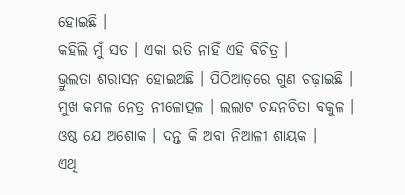ହୋଇଛି ।
କହିଲି ମୁଁ ସତ । ଏକା ରତି ନାହିଁ ଏହି ବିଚିତ୍ର ।
ଭ୍ରୁଲତା ଶରାସନ ହୋଇଅଛି । ପିଠିଆଡ଼ରେ ଗୁଣ ଚଢ଼ାଇଛି ।
ମୁଖ କମଳ ନେତ୍ର ନୀଳୋତ୍ପଳ । ଲଲାଟ ଚନ୍ଦନଚିତା ବକୁଳ ।
ଓଷ୍ଠ ଯେ ଅଶୋକ । ଦନ୍ତ କି ଅବା ନିଆଳୀ ଶାୟକ ।
ଏଥି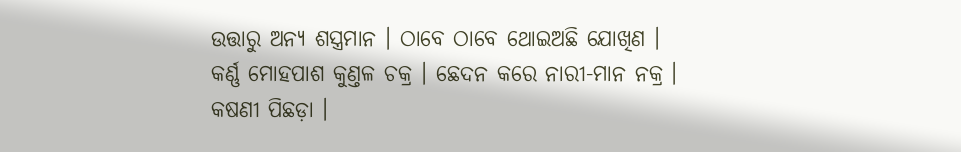ଉତ୍ତାରୁ ଅନ୍ୟ ଶସ୍ତ୍ରମାନ । ଠାବେ ଠାବେ ଥୋଇଅଛି ଯୋଖିଣ ।
କର୍ଣ୍ଣ ମୋହପାଶ କୁଣ୍ତଳ ଚକ୍ର । ଛେଦନ କରେ ନାରୀ-ମାନ ନକ୍ର ।
କଷଣୀ ପିଛଡ଼ା ।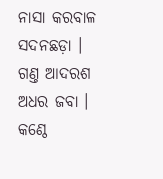ନାସା କରବାଳ ସଦନଛଡ଼ା ।
ଗଣ୍ତ ଆଦରଶ ଅଧର ଜବା । କଣ୍ଠେ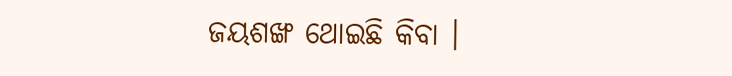ଜୟଶଙ୍ଖ ଥୋଇଛି କିବା ।